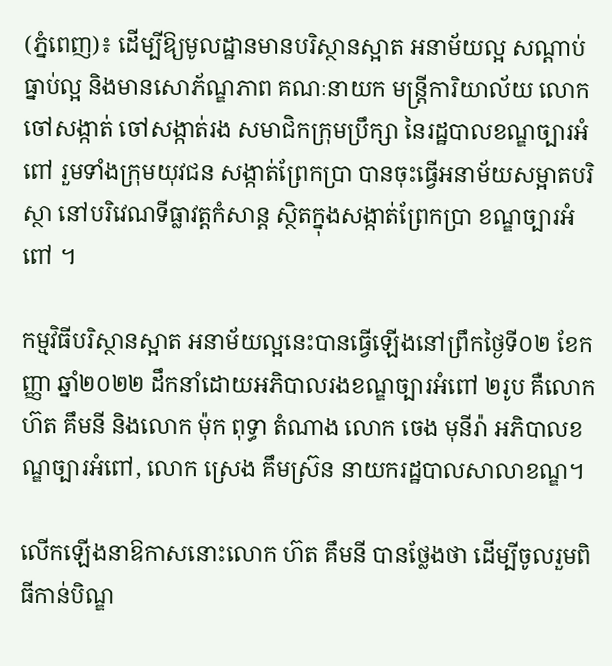(ភ្នំពេញ)៖ ដើម្បីឱ្យមូលដ្ឋានមានបរិស្ថានស្អាត អនាម័យល្អ សណ្ដាប់ធ្នាប់ល្អ និងមានសោភ័ណ្ឌភាព គណៈនាយក មន្ត្រីការិយាល័យ លោកចៅសង្កាត់ ចៅសង្កាត់រង សមាជិកក្រុមប្រឹក្សា នៃរដ្ឋបាលខណ្ឌច្បារអំពៅ រួមទាំងក្រុមយុវជន សង្កាត់ព្រែកប្រា បានចុះធ្វើអនាម័យសម្អាតបរិស្ថា នៅបរិវេណទីធ្លាវត្តកំសាន្ត ស្ថិតក្នុងសង្កាត់ព្រែកប្រា ខណ្ឌច្បារអំពៅ ។

កម្មវិធីបរិស្ថានស្អាត អនាម័យល្អនេះបានធ្វើឡើងនៅព្រឹកថ្ងៃទី០២ ខែកញ្ញា ឆ្នាំ២០២២ ដឹកនាំដោយអភិបាលរងខណ្ឌច្បារអំពៅ ២រូប គឺលោក ហ៊ត គឹមនី និងលោក ម៉ុក ពុទ្ធា តំណាង លោក ចេង មុនីរ៉ា អភិបាលខណ្ឌច្បារអំពៅ, លោក ស្រេង គឹមស្រ៊ន នាយករដ្ឋបាលសាលាខណ្ឌ។

លើកឡើងនាឱកាសនោះលោក ហ៊ត គឹមនី បានថ្លែងថា ដើម្បីចូលរួមពិធីកាន់បិណ្ឌ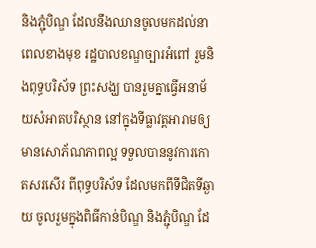និងភ្ជុំបិណ្ឌ ដែលនឹងឈានចូលមកដល់នាពេលខាងមុខ រដ្ឋបាលខណ្ឌច្បារអំពៅ រួមនិងពុទ្ធបរិស័ទ ព្រះសង្ឃ បានរួមគ្នាធ្វើអនាម័យសំអាតបរិស្ថាន នៅក្នុងទីធ្លាវត្តអារាមឲ្យមានសោភ័ណភាពល្អ ទទួលបាននូវការកោតសរសើរ ពីពុទ្ធបរិស័ទ ដែលមកពីទីជិតទីឆ្ងាយ ចូលរួមក្នុងពិធីកាន់បិណ្ឌ និងភ្ជុំបិណ្ឌ ដែ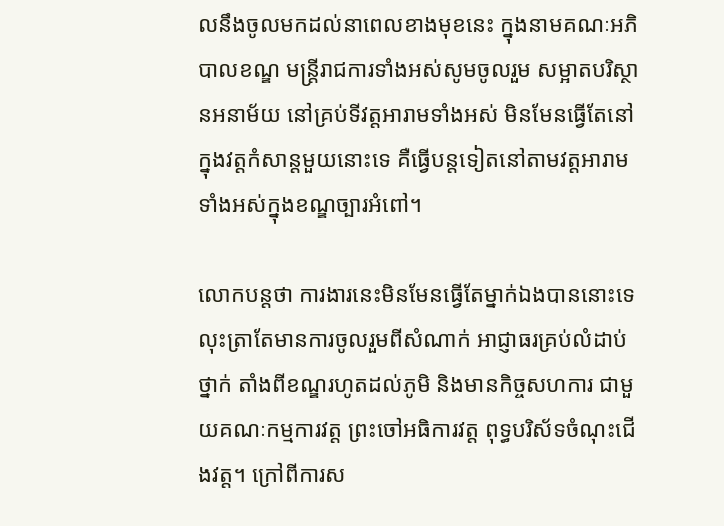លនឹងចូលមកដល់នាពេលខាងមុខនេះ ក្នុងនាមគណៈអភិបាលខណ្ឌ មន្ត្រីរាជការទាំងអស់សូមចូលរួម សម្អាតបរិស្ថានអនាម័យ នៅគ្រប់ទីវត្តអារាមទាំងអស់ មិនមែនធ្វើតែនៅក្នុងវត្តកំសាន្តមួយនោះទេ គឺធ្វើបន្តទៀតនៅតាមវត្តអារាមទាំងអស់ក្នុងខណ្ឌច្បារអំពៅ។

លោកបន្តថា ការងារនេះមិនមែនធ្វើតែម្នាក់ឯងបាននោះទេ លុះត្រាតែមានការចូលរួមពីសំណាក់ អាជ្ញាធរគ្រប់លំដាប់ថ្នាក់ តាំងពីខណ្ឌរហូតដល់ភូមិ និងមានកិច្ចសហការ ជាមួយគណៈកម្មការវត្ត ព្រះចៅអធិការវត្ត ពុទ្ធបរិស័ទចំណុះជើងវត្ត។ ក្រៅពីការស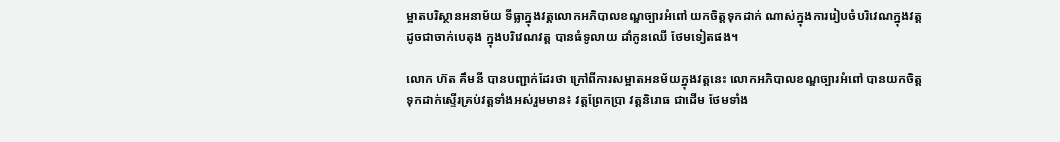ម្អាតបរិស្ថានអនាម័យ ទីធ្លាក្នុងវត្តលោកអភិបាលខណ្ឌច្បារអំពៅ យកចិត្តទុកដាក់ ណាស់ក្នុងការរៀបចំបរិវេណក្នុងវត្តដូចជាចាក់បេតុង ក្នុងបរិវេណវត្ត បានធំទូលាយ ដាំកូនឈើ ថែមទៀតផង។

លោក ហ៊ត គឹមនី បានបញ្ជាក់ដែរថា ក្រៅពីការសម្អាតអនម័យក្នុងវត្តនេះ លោកអភិបាលខណ្ឌច្បារអំពៅ បានយកចិត្តទុកដាក់ស្ទើរគ្រប់វត្តទាំងអស់រួមមាន៖ វត្តព្រែកប្រា វត្តនិរោធ ជាដើម ថែមទាំង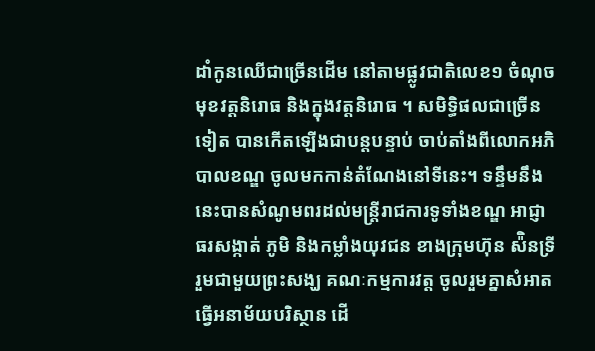ដាំកូនឈើជាច្រើនដើម នៅតាមផ្លូវជាតិលេខ១ ចំណុចមុខវត្តនិរោធ និងក្នុងវត្តនិរោធ ។ សមិទ្ធិផលជាច្រើនទៀត បានកើតឡើងជាបន្តបន្ទាប់ ចាប់តាំងពីលោកអភិបាលខណ្ឌ ចូលមកកាន់តំណែងនៅទីនេះ។ ទន្ទឹមនឹងនេះបានសំណូមពរដល់មន្ត្រីរាជការទូទាំងខណ្ឌ អាជ្ញាធរសង្កាត់ ភូមិ និងកម្លាំងយុវជន ខាងក្រុមហ៊ុន ស៉ិនទ្រី រួមជាមួយព្រះសង្ឃ គណៈកម្មការវត្ត ចូលរួមគ្នាសំអាតធ្វើអនាម័យបរិស្ថាន ដើ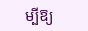ម្បីឱ្យ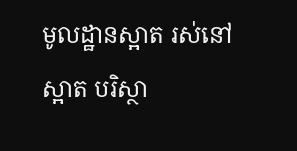មូលដ្ឋានស្អាត រស់នៅស្អាត បរិស្ថា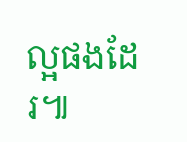ល្អផងដែរ៕